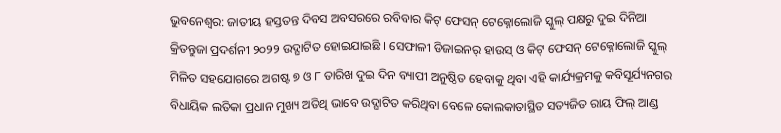ଭୁବନେଶ୍ବର: ଜାତୀୟ ହସ୍ତତନ୍ତ ଦିବସ ଅବସରରେ ରବିବାର କିଟ୍ ଫେସନ୍ ଟେକ୍ନୋଲୋଜି ସ୍କୁଲ୍ ପକ୍ଷରୁ ଦୁଇ ଦିନିଆ କ୍ରିତନ୍ତୁଜା ପ୍ରଦର୍ଶନୀ ୨୦୨୨ ଉଦ୍ଘାଟିତ ହୋଇଯାଇଛି । ସେଫାଳୀ ଡିଜାଇନର୍ ହାଉସ୍ ଓ କିଟ୍ ଫେସନ୍ ଟେକ୍ନୋଲୋଜି ସ୍କୁଲ୍ ମିଳିତ ସହଯୋଗରେ ଅଗଷ୍ଟ ୭ ଓ ୮ ତାରିଖ ଦୁଇ ଦିନ ବ୍ୟାପୀ ଅନୁଷ୍ଠିତ ହେବାକୁ ଥିବା ଏହି କାର୍ଯ୍ୟକ୍ରମକୁ କବିସୂର୍ଯ୍ୟନଗର ବିଧାୟିକ ଲତିକା ପ୍ରଧାନ ମୁଖ୍ୟ ଅତିଥି ଭାବେ ଉଦ୍ଘାଟିତ କରିଥିବା ବେଳେ କୋଲକାତାସ୍ଥିତ ସତ୍ୟଜିତ ରାୟ ଫିଲ୍ ଆଣ୍ଡ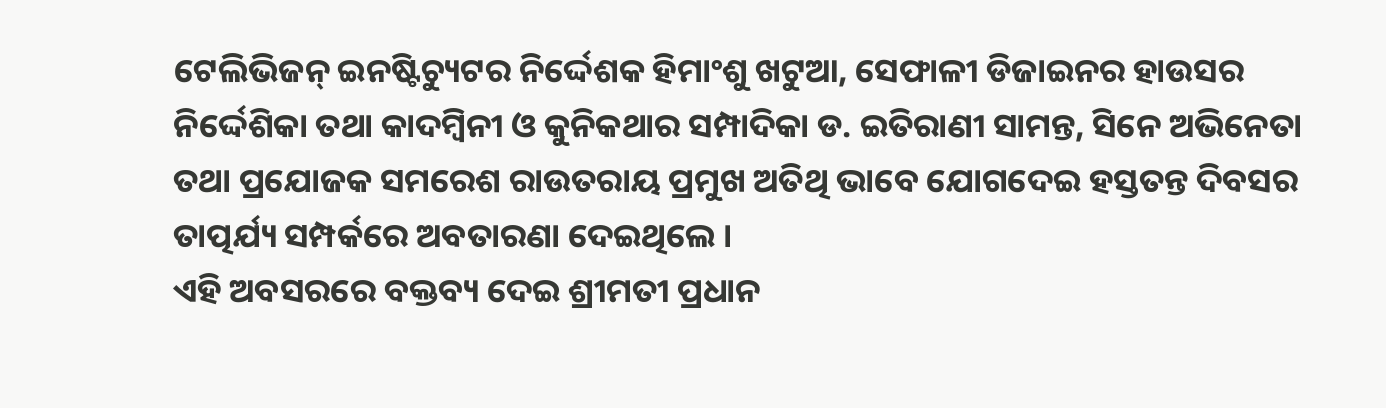ଟେଲିଭିଜନ୍ ଇନଷ୍ଟିଚ୍ୟୁଟର ନିର୍ଦ୍ଦେଶକ ହିମାଂଶୁ ଖଟୁଆ, ସେଫାଳୀ ଡିଜାଇନର ହାଉସର ନିର୍ଦ୍ଦେଶିକା ତଥା କାଦମ୍ବିନୀ ଓ କୁନିକଥାର ସମ୍ପାଦିକା ଡ. ଇତିରାଣୀ ସାମନ୍ତ, ସିନେ ଅଭିନେତା ତଥା ପ୍ରଯୋଜକ ସମରେଶ ରାଉତରାୟ ପ୍ରମୁଖ ଅତିଥି ଭାବେ ଯୋଗଦେଇ ହସ୍ତତନ୍ତ ଦିବସର ତାତ୍ପର୍ଯ୍ୟ ସମ୍ପର୍କରେ ଅବତାରଣା ଦେଇଥିଲେ ।
ଏହି ଅବସରରେ ବକ୍ତବ୍ୟ ଦେଇ ଶ୍ରୀମତୀ ପ୍ରଧାନ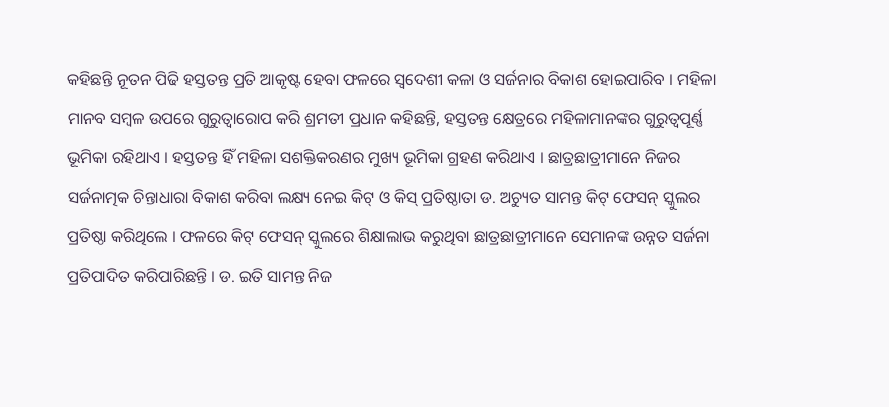କହିଛନ୍ତି ନୂତନ ପିଢି ହସ୍ତତନ୍ତ ପ୍ରତି ଆକୃଷ୍ଟ ହେବା ଫଳରେ ସ୍ୱଦେଶୀ କଳା ଓ ସର୍ଜନାର ବିକାଶ ହୋଇପାରିବ । ମହିଳା ମାନବ ସମ୍ବଳ ଉପରେ ଗୁରୁତ୍ୱାରୋପ କରି ଶ୍ରମତୀ ପ୍ରଧାନ କହିଛନ୍ତି, ହସ୍ତତନ୍ତ କ୍ଷେତ୍ରରେ ମହିଳାମାନଙ୍କର ଗୁରୁତ୍ୱପୂର୍ଣ୍ଣ ଭୂମିକା ରହିଥାଏ । ହସ୍ତତନ୍ତ ହିଁ ମହିଳା ସଶକ୍ତିକରଣର ମୁଖ୍ୟ ଭୂମିକା ଗ୍ରହଣ କରିଥାଏ । ଛାତ୍ରଛାତ୍ରୀମାନେ ନିଜର ସର୍ଜନାତ୍ମକ ଚିନ୍ତାଧାରା ବିକାଶ କରିବା ଲକ୍ଷ୍ୟ ନେଇ କିଟ୍ ଓ କିସ୍ ପ୍ରତିଷ୍ଠାତା ଡ. ଅଚ୍ୟୁତ ସାମନ୍ତ କିଟ୍ ଫେସନ୍ ସ୍କୁଲର ପ୍ରତିଷ୍ଠା କରିଥିଲେ । ଫଳରେ କିଟ୍ ଫେସନ୍ ସ୍କୁଲରେ ଶିକ୍ଷାଲାଭ କରୁଥିବା ଛାତ୍ରଛାତ୍ରୀମାନେ ସେମାନଙ୍କ ଉନ୍ନତ ସର୍ଜନା ପ୍ରତିପାଦିତ କରିପାରିଛନ୍ତି । ଡ. ଇତି ସାମନ୍ତ ନିଜ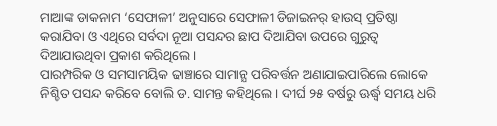ମାଆଙ୍କ ଡାକନାମ ‘ସେଫାଳୀ’ ଅନୁସାରେ ସେଫାଳୀ ଡିଜାଇନର୍ ହାଉସ୍ ପ୍ରତିଷ୍ଠା କରାଯିବା ଓ ଏଥିରେ ସର୍ବଦା ନୂଆ ପସନ୍ଦର ଛାପ ଦିଆଯିବା ଉପରେ ଗୁରୁତ୍ୱ ଦିଆଯାଉଥିବା ପ୍ରକାଶ କରିଥିଲେ ।
ପାରମ୍ପରିକ ଓ ସମସାମୟିକ ଢାଞ୍ଚାରେ ସାମାନ୍ଯ ପରିବର୍ତ୍ତନ ଅଣାଯାଇପାରିଲେ ଲୋକେ ନିଶ୍ଚିତ ପସନ୍ଦ କରିବେ ବୋଲି ଡ. ସାମନ୍ତ କହିଥିଲେ । ଦୀର୍ଘ ୨୫ ବର୍ଷରୁ ଊର୍ଦ୍ଧ୍ୱ ସମୟ ଧରି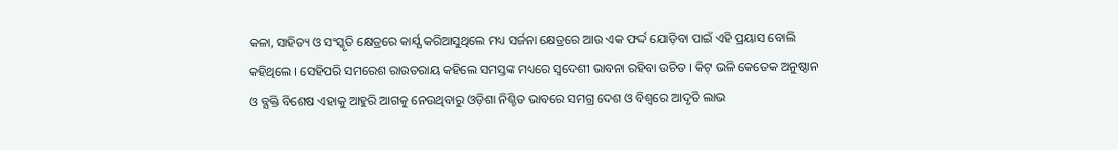କଳା, ସାହିତ୍ୟ ଓ ସଂସ୍କୃତି କ୍ଷେତ୍ରରେ କାର୍ଯ୍ଯ କରିଆସୁଥିଲେ ମଧ୍ୟ ସର୍ଜନା କ୍ଷେତ୍ରରେ ଆଉ ଏକ ଫର୍ଦ୍ଦ ଯୋଡ଼ିବା ପାଇଁ ଏହି ପ୍ରୟାସ ବୋଲି କହିଥିଲେ । ସେହିପରି ସମରେଶ ରାଉତରାୟ କହିଲେ ସମସ୍ତଙ୍କ ମଧ୍ୟରେ ସ୍ୱଦେଶୀ ଭାବନା ରହିବା ଉଚିତ । କିଟ୍ ଭଳି କେତେକ ଅନୁଷ୍ଠାନ ଓ ବ୍ଯକ୍ତି ବିଶେଷ ଏହାକୁ ଆହୁରି ଆଗକୁ ନେଉଥିବାରୁ ଓଡ଼ିଶା ନିଶ୍ଚିତ ଭାବରେ ସମଗ୍ର ଦେଶ ଓ ବିଶ୍ୱରେ ଆଦୃତି ଲାଭ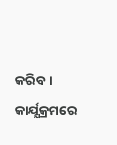କରିବ । କାର୍ଯ୍ଯକ୍ରମରେ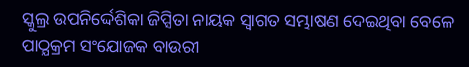ସ୍କୁଲ୍ର ଉପନିର୍ଦ୍ଦେଶିକା ଜିପ୍ସିତା ନାୟକ ସ୍ୱାଗତ ସମ୍ଭାଷଣ ଦେଇଥିବା ବେଳେ ପାଠ୍ଯକ୍ରମ ସଂଯୋଜକ ବାଉରୀ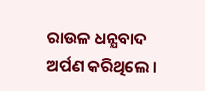ରାଉଳ ଧନ୍ଯବାଦ ଅର୍ପଣ କରିଥିଲେ ।